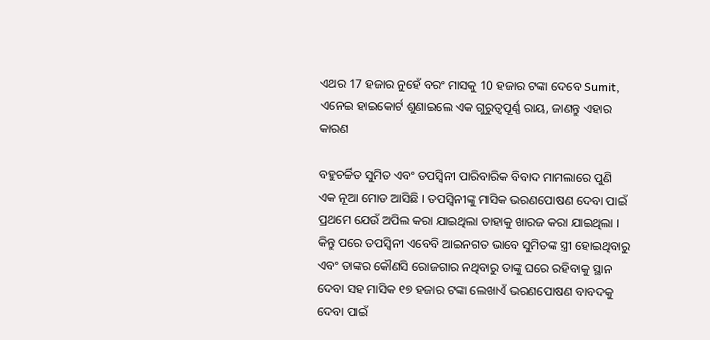ଏଥର 17 ହଜାର ନୁହେଁ ବରଂ ମାସକୁ 10 ହଜାର ଟଙ୍କା ଦେବେ Sumit, ଏନେଇ ହାଇକୋର୍ଟ ଶୁଣାଇଲେ ଏକ ଗୁରୁତ୍ୱପୂର୍ଣ୍ଣ ରାୟ, ଜାଣନ୍ତୁ ଏହାର କାରଣ

ବହୁଚର୍ଚ୍ଚିତ ସୁମିତ ଏବଂ ତପସ୍ଵିନୀ ପାରିବାରିକ ବିବାଦ ମାମଲାରେ ପୁଣି ଏକ ନୂଆ ମୋଡ ଆସିଛି । ତପସ୍ଵିନୀଙ୍କୁ ମାସିକ ଭରଣପୋଷଣ ଦେବା ପାଇଁ ପ୍ରଥମେ ଯେଉଁ ଅପିଲ କରା ଯାଇଥିଲା ତାହାକୁ ଖାରଜ କରା ଯାଇଥିଲା । କିନ୍ତୁ ପରେ ତପସ୍ଵିନୀ ଏବେବି ଆଇନଗତ ଭାବେ ସୁମିତଙ୍କ ସ୍ତ୍ରୀ ହୋଇଥିବାରୁ ଏବଂ ତାଙ୍କର କୌଣସି ରୋଜଗାର ନଥିବାରୁ ତାଙ୍କୁ ଘରେ ରହିବାକୁ ସ୍ଥାନ ଦେବା ସହ ମାସିକ ୧୭ ହଜାର ଟଙ୍କା ଲେଖାଏଁ ଭରଣପୋଷଣ ବାବଦକୁ ଦେବା ପାଇଁ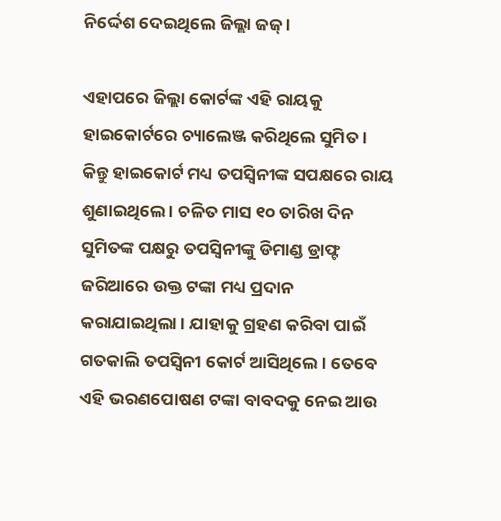ନିର୍ଦ୍ଦେଶ ଦେଇଥିଲେ ଜିଲ୍ଲା ଜଜ୍ ।

ଏହାପରେ ଜିଲ୍ଲା କୋର୍ଟଙ୍କ ଏହି ରାୟକୁ ହାଇକୋର୍ଟରେ ଚ୍ୟାଲେଞ୍ଜ କରିଥିଲେ ସୁମିତ । କିନ୍ତୁ ହାଇକୋର୍ଟ ମଧ୍ୟ ତପସ୍ଵିନୀଙ୍କ ସପକ୍ଷରେ ରାୟ ଶୁଣାଇଥିଲେ । ଚଳିତ ମାସ ୧୦ ତାରିଖ ଦିନ ସୁମିତଙ୍କ ପକ୍ଷରୁ ତପସ୍ଵିନୀଙ୍କୁ ଡିମାଣ୍ଡ ଡ୍ରାଫ୍ଟ ଜରିଆରେ ଉକ୍ତ ଟଙ୍କା ମଧ୍ୟ ପ୍ରଦାନ କରାଯାଇଥିଲା । ଯାହାକୁ ଗ୍ରହଣ କରିବା ପାଇଁ ଗତକାଲି ତପସ୍ଵିନୀ କୋର୍ଟ ଆସିଥିଲେ । ତେବେ ଏହି ଭରଣପୋଷଣ ଟଙ୍କା ବାବଦକୁ ନେଇ ଆଉ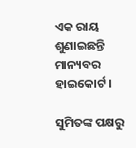ଏକ ରାୟ ଶୁଣାଇଛନ୍ତି ମାନ୍ୟବର ହାଇକୋର୍ଟ ।

ସୁମିତଙ୍କ ପକ୍ଷରୁ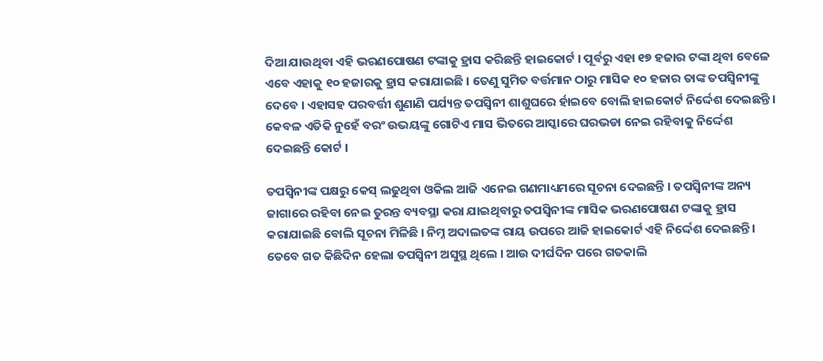ଦିଆ ଯାଉଥିବା ଏହି ଭରଣପୋଷଣ ଟଙ୍କାକୁ ହ୍ରାସ କରିଛନ୍ତି ହାଇକୋର୍ଟ । ପୂର୍ବରୁ ଏହା ୧୭ ହଜାର ଟଙ୍କା ଥିବା ବେଳେ ଏବେ ଏହାକୁ ୧୦ ହଜାରକୁ ହ୍ରାସ କରାଯାଇଛି । ତେଣୁ ସୁମିତ ବର୍ତ୍ତମାନ ଠାରୁ ମାସିକ ୧୦ ହଜାର ତାଙ୍କ ତପସ୍ଵିନୀଙ୍କୁ ଦେବେ । ଏହାସହ ପରବର୍ତ୍ତୀ ଶୁଣାଣି ପର୍ଯ୍ୟନ୍ତ ତପସ୍ଵିନୀ ଶାଶୁଘରେ ର୍ହାଇବେ ବୋଲି ହାଇକୋର୍ଟ ନିର୍ଦ୍ଦେଶ ଦେଇଛନ୍ତି । କେବଳ ଏତିକି ନୁହେଁ ବରଂ ଉଭୟଙ୍କୁ ଗୋଟିଏ ମାସ ଭିତରେ ଆସ୍କାରେ ଘରଭଡା ନେଇ ରହିବାକୁ ନିର୍ଦ୍ଦେଶ ଦେଇଛନ୍ତି କୋର୍ଟ ।

ତପସ୍ଵିନୀଙ୍କ ପକ୍ଷରୁ କେସ୍ ଲଢୁଥିବା ଓକିଲ ଆଜି ଏନେଇ ଗଣମାଧ୍ୟମରେ ସୂଚନା ଦେଇଛନ୍ତି । ତପସ୍ଵିନୀଙ୍କ ଅନ୍ୟ ଜାଗାରେ ରହିବା ନେଇ ତୁରନ୍ତ ବ୍ୟବସ୍ଥା କରା ଯାଇଥିବାରୁ ତପସ୍ଵିନୀଙ୍କ ମାସିକ ଭରଣପୋଷଣ ଟଙ୍କାକୁ ହ୍ରାସ କରାଯାଇଛି ବୋଲି ସୂଚନା ମିଳିଛି । ନିମ୍ନ ଅଦାଲତଙ୍କ ରାୟ ଉପରେ ଆଜି ହାଇକୋର୍ଟ ଏହି ନିର୍ଦ୍ଦେଶ ଦେଇଛନ୍ତି । ତେବେ ଗତ କିଛିଦିନ ହେଲା ତପସ୍ଵିନୀ ଅସୁସ୍ଥ ଥିଲେ । ଆଉ ଦୀର୍ଘଦିନ ପରେ ଗତକାଲି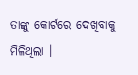ତାଙ୍କୁ କୋର୍ଟରେ ଦେଖିବାକୁ ମିଳିଥିଲା ।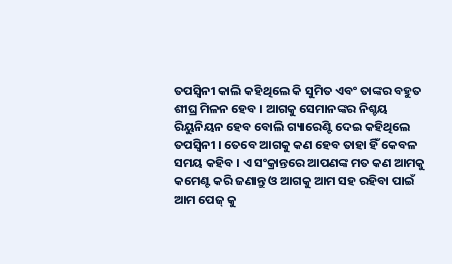ତପସ୍ଵିନୀ କାଲି କହିଥିଲେ କି ସୁମିତ ଏବଂ ତାଙ୍କର ବହୁତ ଶୀଘ୍ର ମିଳନ ହେବ । ଆଗକୁ ସେମାନଙ୍କର ନିଶ୍ଚୟ ରିୟୁନିୟନ ହେବ ବୋଲି ଗ୍ୟାରେଣ୍ଟି ଦେଇ କହିଥିଲେ ତପସ୍ଵିନୀ । ତେବେ ଆଗକୁ କଣ ହେବ ତାହା ହିଁ କେବଳ ସମୟ କହିବ । ଏ ସଂକ୍ରାନ୍ତରେ ଆପଣଙ୍କ ମତ କଣ ଆମକୁ କମେଣ୍ଟ କରି ଜଣାନ୍ତୁ ଓ ଆଗକୁ ଆମ ସହ ରହିବା ପାଇଁ ଆମ ପେଜ୍ କୁ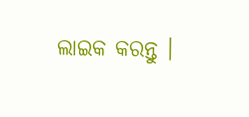ଲାଇକ କରନ୍ତୁ ।